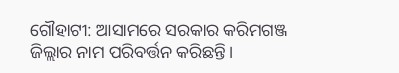ଗୌହାଟୀ: ଆସାମରେ ସରକାର କରିମଗଞ୍ଜ ଜିଲ୍ଲାର ନାମ ପରିବର୍ତ୍ତନ କରିଛନ୍ତି।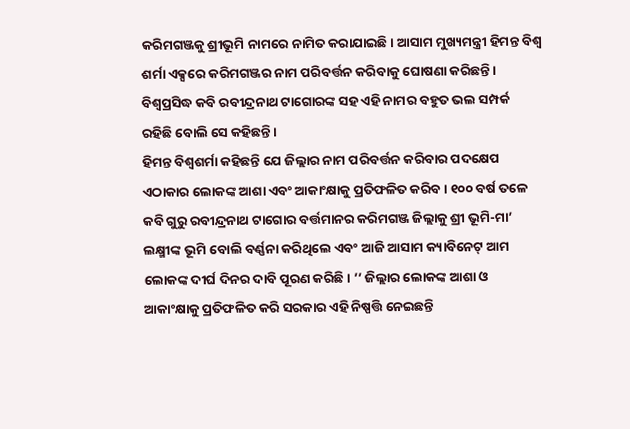କରିମଗଞ୍ଜକୁ ଶ୍ରୀଭୂମି ନାମରେ ନାମିତ କରାଯାଇଛି। ଆସାମ ମୁଖ୍ୟମନ୍ତ୍ରୀ ହିମନ୍ତ ବିଶ୍ୱ ଶର୍ମା ଏକ୍ସରେ କରିମଗଞ୍ଜର ନାମ ପରିବର୍ତ୍ତନ କରିବାକୁ ଘୋଷଣା କରିଛନ୍ତି। ବିଶ୍ୱପ୍ରସିଦ୍ଧ କବି ରବୀନ୍ଦ୍ରନାଥ ଟାଗୋରଙ୍କ ସହ ଏହି ନାମର ବହୁତ ଭଲ ସମ୍ପର୍କ ରହିଛି ବୋଲି ସେ କହିଛନ୍ତି ।
ହିମନ୍ତ ବିଶ୍ୱଶର୍ମା କହିଛନ୍ତି ଯେ ଜିଲ୍ଲାର ନାମ ପରିବର୍ତ୍ତନ କରିବାର ପଦକ୍ଷେପ ଏଠାକାର ଲୋକଙ୍କ ଆଶା ଏବଂ ଆକାଂକ୍ଷାକୁ ପ୍ରତିଫଳିତ କରିବ । ୧୦୦ ବର୍ଷ ତଳେ କବି ଗୁରୁ ରବୀନ୍ଦ୍ରନାଥ ଟାଗୋର ବର୍ତ୍ତମାନର କରିମଗଞ୍ଜ ଜିଲ୍ଲାକୁ ଶ୍ରୀ ଭୂମି-ମା’ ଲକ୍ଷ୍ମୀଙ୍କ ଭୂମି ବୋଲି ବର୍ଣ୍ଣନା କରିଥିଲେ ଏବଂ ଆଜି ଆସାମ କ୍ୟାବିନେଟ୍ ଆମ ଲୋକଙ୍କ ଦୀର୍ଘ ଦିନର ଦାବି ପୂରଣ କରିଛି। ’’ ଜିଲ୍ଲାର ଲୋକଙ୍କ ଆଶା ଓ ଆକାଂକ୍ଷାକୁ ପ୍ରତିଫଳିତ କରି ସରକାର ଏହି ନିଷ୍ପତ୍ତି ନେଇଛନ୍ତି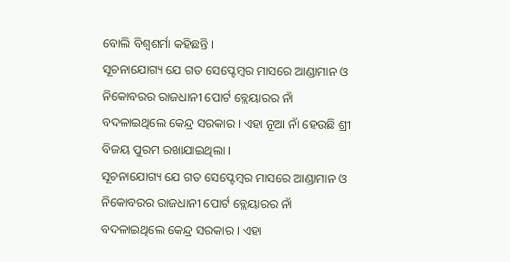ବୋଲି ବିଶ୍ବଶର୍ମା କହିଛନ୍ତି ।
ସୂଚନାଯୋଗ୍ୟ ଯେ ଗତ ସେପ୍ଟେମ୍ବର ମାସରେ ଆଣ୍ଡାମାନ ଓ ନିକୋବରର ରାଜଧାନୀ ପୋର୍ଟ ବ୍ଲେୟାରର ନାଁ ବଦଳାଇଥିଲେ କେନ୍ଦ୍ର ସରକାର । ଏହା ନୂଆ ନାଁ ହେଉଛି ଶ୍ରୀ ବିଜୟ ପୁରମ ରଖାଯାଇଥିଲା ।
ସୂଚନାଯୋଗ୍ୟ ଯେ ଗତ ସେପ୍ଟେମ୍ବର ମାସରେ ଆଣ୍ଡାମାନ ଓ ନିକୋବରର ରାଜଧାନୀ ପୋର୍ଟ ବ୍ଲେୟାରର ନାଁ ବଦଳାଇଥିଲେ କେନ୍ଦ୍ର ସରକାର । ଏହା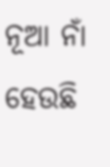ନୂଆ ନାଁ ହେଉଛି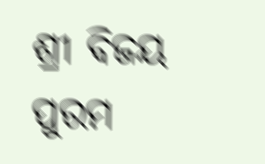ଶ୍ରୀ ବିଜୟ ପୁରମ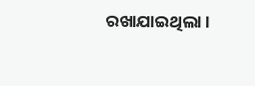ରଖାଯାଇଥିଲା ।